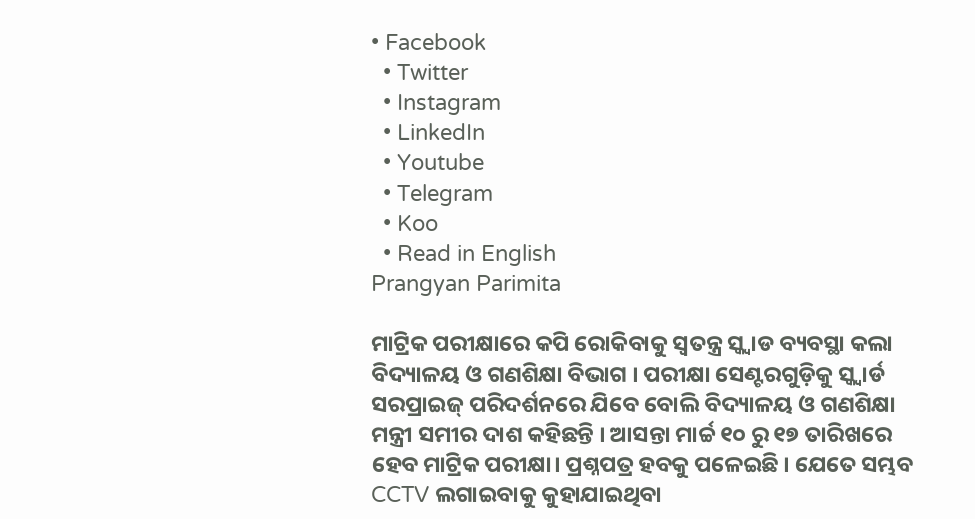• Facebook
  • Twitter
  • Instagram
  • LinkedIn
  • Youtube
  • Telegram
  • Koo
  • Read in English
Prangyan Parimita

ମାଟ୍ରିକ ପରୀକ୍ଷାରେ କପି ରୋକିବାକୁ ସ୍ୱତନ୍ତ୍ର ସ୍କ୍ୱାଡ ବ୍ୟବସ୍ଥା କଲା ବିଦ୍ୟାଳୟ ଓ ଗଣଶିକ୍ଷା ବିଭାଗ । ପରୀକ୍ଷା ସେଣ୍ଟରଗୁଡ଼ିକୁ ସ୍କ୍ୱାର୍ଡ ସରପ୍ରାଇଜ୍ ପରିଦର୍ଶନରେ ଯିବେ ବୋଲି ବିଦ୍ୟାଳୟ ଓ ଗଣଶିକ୍ଷା ମନ୍ତ୍ରୀ ସମୀର ଦାଶ କହିଛନ୍ତି । ଆସନ୍ତା ମାର୍ଚ୍ଚ ୧୦ ରୁ ୧୭ ତାରିଖରେ ହେବ ମାଟ୍ରିକ ପରୀକ୍ଷା। ପ୍ରଶ୍ନପତ୍ର ହବକୁ ପଳେଇଛି । ଯେତେ ସମ୍ଭବ CCTV ଲଗାଇବାକୁ କୁହାଯାଇଥିବା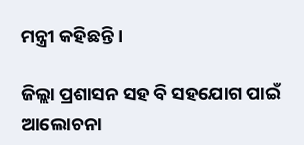ମନ୍ତ୍ରୀ କହିଛନ୍ତି ।

ଜିଲ୍ଲା ପ୍ରଶାସନ ସହ ବି ସହଯୋଗ ପାଇଁ ଆଲୋଚନା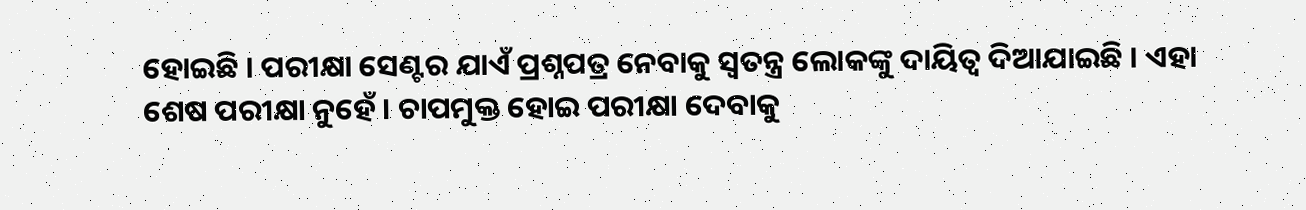ହୋଇଛି । ପରୀକ୍ଷା ସେଣ୍ଟର ଯାଏଁ ପ୍ରଶ୍ନପତ୍ର ନେବାକୁ ସ୍ୱତନ୍ତ୍ର ଲୋକଙ୍କୁ ଦାୟିତ୍ୱ ଦିଆଯାଇଛି । ଏହା ଶେଷ ପରୀକ୍ଷା ନୁହେଁ । ଚାପମୁକ୍ତ ହୋଇ ପରୀକ୍ଷା ଦେବାକୁ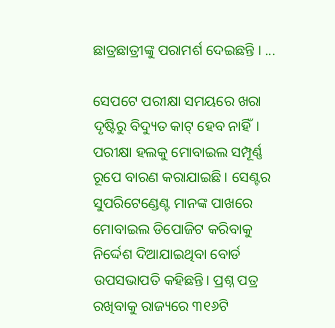ଛାତ୍ରଛାତ୍ରୀଙ୍କୁ ପରାମର୍ଶ ଦେଇଛନ୍ତି । ...

ସେପଟେ ପରୀକ୍ଷା ସମୟରେ ଖରା ଦୃଷ୍ଟିରୁ ବିଦ୍ୟୁତ କାଟ୍ ହେବ ନାହିଁ। ପରୀକ୍ଷା ହଲକୁ ମୋବାଇଲ ସମ୍ପୂର୍ଣ୍ଣ ରୂପେ ବାରଣ କରାଯାଇଛି । ସେଣ୍ଟର ସୁପରିଟେଣ୍ଡେଣ୍ଟ ମାନଙ୍କ ପାଖରେ ମୋବାଇଲ ଡିପୋଜିଟ କରିବାକୁ ନିର୍ଦ୍ଦେଶ ଦିଆଯାଇଥିବା ବୋର୍ଡ ଉପସଭାପତି କହିଛନ୍ତି। ପ୍ରଶ୍ନ ପତ୍ର ରଖିବାକୁ ରାଜ୍ୟରେ ୩୧୬ଟି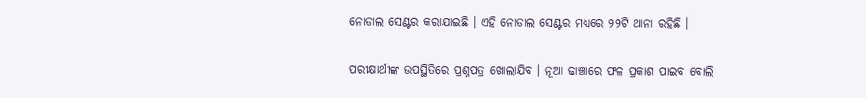ନୋଡାଲ ସେଣ୍ଟର କରାଯାଇଛି । ଏହି ନୋଡାଲ ସେଣ୍ଟର ମଧ୍ୟରେ ୨୨ଟି ଥାନା ରହିଛି ।

ପରୀକ୍ଷାର୍ଥୀଙ୍କ ଉପସ୍ଥିତିରେ ପ୍ରଶ୍ନପତ୍ର ଖୋଲାଯିବ । ନୂଆ ଢାଞ୍ଚାରେ ଫଳ ପ୍ରକାଶ ପାଇବ ବୋଲି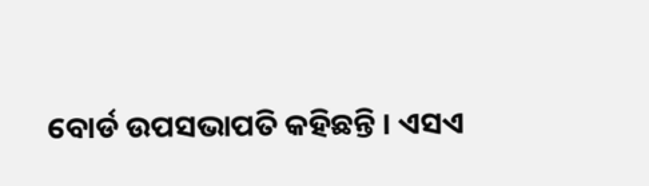ବୋର୍ଡ ଉପସଭାପତି କହିଛନ୍ତି । ଏସଏ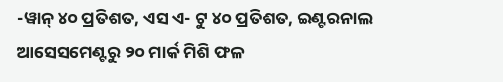-ୱାନ୍ ୪୦ ପ୍ରତିଶତ, ଏସ ଏ- ଟୁ ୪୦ ପ୍ରତିଶତ, ଇଣ୍ଟରନାଲ ଆସେସମେଣ୍ଟରୁ ୨୦ ମାର୍କ ମିଶି ଫଳ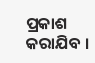ପ୍ରକାଶ କରାଯିବ ।